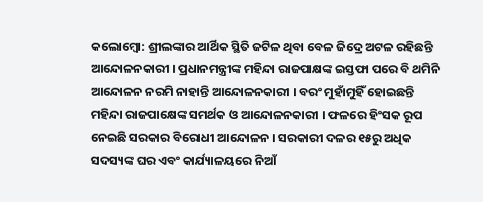କଲୋମ୍ୱୋ: ଶ୍ରୀଲଙ୍କାର ଆର୍ଥିକ ସ୍ଥିତି ଜଟିଳ ଥିବା ବେଳ ଜିଦ୍ରେ ଅଟଳ ରହିଛନ୍ତି ଆନ୍ଦୋଳନକାରୀ । ପ୍ରଧାନମନ୍ତ୍ରୀଙ୍କ ମହିନ୍ଦା ରାଜପାକ୍ଷଙ୍କ ଇସ୍ତଫା ପରେ ବି ଥମିନି ଆନ୍ଦୋଳନ ନରମି ନାହାନ୍ତି ଆନ୍ଦୋଳନକାରୀ । ବରଂ ମୁହାଁମୁହିଁ ହୋଇଛନ୍ତି ମହିନ୍ଦା ରାଜପାକ୍ଷେଙ୍କ ସମର୍ଥକ ଓ ଆନ୍ଦୋଳନକାରୀ । ଫଳରେ ହିଂସକ ରୂପ ନେଇଛି ସରକାର ବିରୋଧୀ ଆନ୍ଦୋଳନ । ସରକାରୀ ଦଳର ୧୫ରୁ ଅଧିକ ସଦସ୍ୟଙ୍କ ଘର ଏବଂ କାର୍ଯ୍ୟାଳୟରେ ନିଆଁ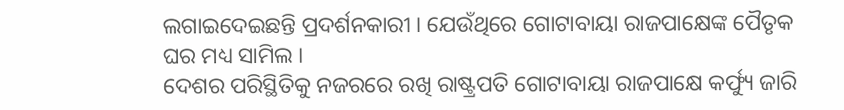ଲଗାଇଦେଇଛନ୍ତି ପ୍ରଦର୍ଶନକାରୀ । ଯେଉଁଥିରେ ଗୋଟାବାୟା ରାଜପାକ୍ଷେଙ୍କ ପୈତୃକ ଘର ମଧ୍ୟ ସାମିଲ ।
ଦେଶର ପରିସ୍ଥିତିକୁ ନଜରରେ ରଖି ରାଷ୍ଟ୍ରପତି ଗୋଟାବାୟା ରାଜପାକ୍ଷେ କର୍ଫ୍ୟୁ ଜାରି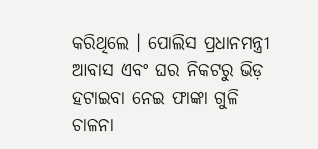କରିଥିଲେ । ପୋଲିସ ପ୍ରଧାନମନ୍ତ୍ରୀ ଆବାସ ଏବଂ ଘର ନିକଟରୁ ଭିଡ଼ ହଟାଇବା ନେଇ ଫାଙ୍କା ଗୁଳି ଚାଳନା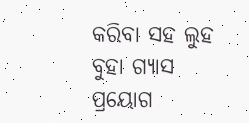କରିବା ସହ ଲୁହ ବୁହା ଗ୍ୟାସ ପ୍ରୟୋଗ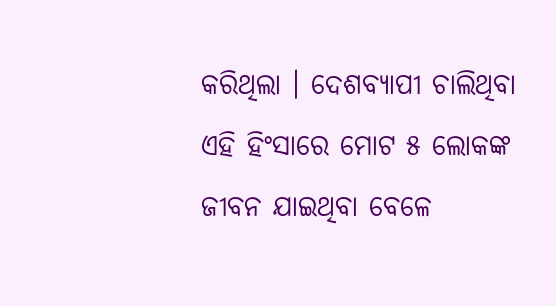କରିଥିଲା । ଦେଶବ୍ୟାପୀ ଚାଲିଥିବା ଏହି ହିଂସାରେ ମୋଟ ୫ ଲୋକଙ୍କ ଜୀବନ ଯାଇଥିବା ବେଳେ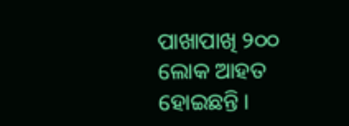ପାଖାପାଖି ୨୦୦ ଲୋକ ଆହତ ହୋଇଛନ୍ତି ।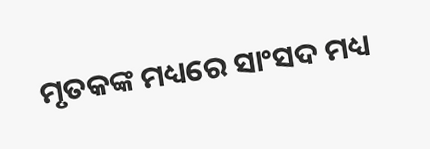ମୃତକଙ୍କ ମଧ୍ୟରେ ସାଂସଦ ମଧ୍ୟ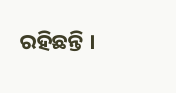ରହିଛନ୍ତି ।